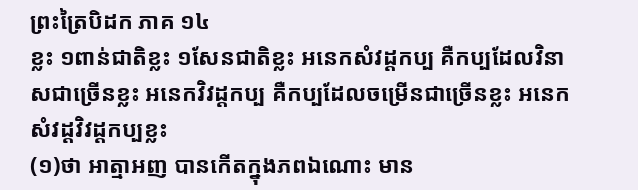ព្រះត្រៃបិដក ភាគ ១៤
ខ្លះ ១ពាន់ជាតិខ្លះ ១សែនជាតិខ្លះ អនេកសំវដ្តកប្ប គឺកប្បដែលវិនាសជាច្រើនខ្លះ អនេកវិវដ្តកប្ប គឺកប្បដែលចម្រើនជាច្រើនខ្លះ អនេកសំវដ្តវិវដ្តកប្បខ្លះ
(១)ថា អាត្មាអញ បានកើតក្នុងភពឯណោះ មាន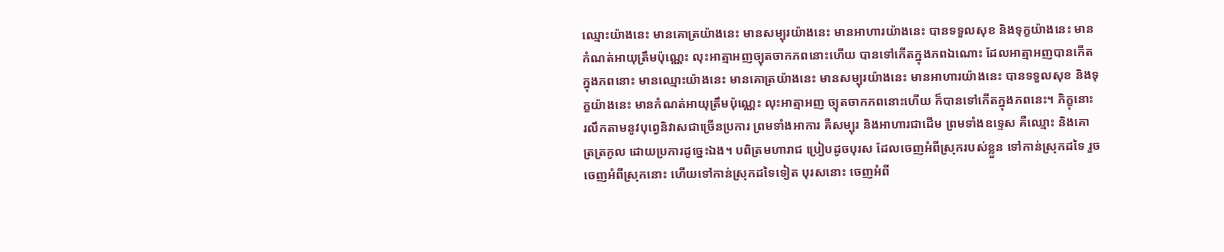ឈ្មោះយ៉ាងនេះ មានគោត្រយ៉ាងនេះ មានសម្បុរយ៉ាងនេះ មានអាហារយ៉ាងនេះ បានទទួលសុខ និងទុក្ខយ៉ាងនេះ មានកំណត់អាយុត្រឹមប៉ុណ្ណេះ លុះអាត្មាអញច្យុតចាកភពនោះហើយ បានទៅកើតក្នុងភពឯណោះ ដែលអាត្មាអញបានកើតក្នុងភពនោះ មានឈ្មោះយ៉ាងនេះ មានគោត្រយ៉ាងនេះ មានសម្បុរយ៉ាងនេះ មានអាហារយ៉ាងនេះ បានទទួលសុខ និងទុក្ខយ៉ាងនេះ មានកំណត់អាយុត្រឹមប៉ុណ្ណេះ លុះអាត្មាអញ ច្យុតចាកភពនោះហើយ ក៏បានទៅកើតក្នុងភពនេះ។ ភិក្ខុនោះ រលឹកតាមនូវបុព្វេនិវាសជាច្រើនប្រការ ព្រមទាំងអាការ គឺសម្បុរ និងអាហារជាដើម ព្រមទាំងឧទ្ទេស គឺឈ្មោះ និងគោត្រត្រកូល ដោយប្រការដូច្នេះឯង។ បពិត្រមហារាជ ប្រៀបដូចបុរស ដែលចេញអំពីស្រុករបស់ខ្លួន ទៅកាន់ស្រុកដទៃ រួចចេញអំពីស្រុកនោះ ហើយទៅកាន់ស្រុកដទៃទៀត បុរសនោះ ចេញអំពី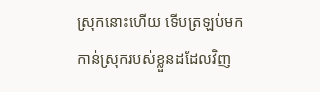ស្រុកនោះហើយ ទើបត្រឡប់មកកាន់ស្រុករបស់ខ្លួនដដែលវិញ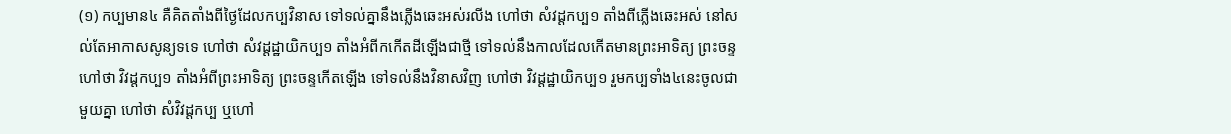(១) កប្បមាន៤ គឺគិតតាំងពីថ្ងៃដែលកប្បវិនាស ទៅទល់គ្នានឹងភ្លើងឆេះអស់រលីង ហៅថា សំវដ្តកប្ប១ តាំងពីភ្លើងឆេះអស់ នៅសល់តែអាកាសសូន្យទទេ ហៅថា សំវដ្តដ្ឋាយិកប្ប១ តាំងអំពីកកើតដីឡើងជាថ្មី ទៅទល់នឹងកាលដែលកើតមានព្រះអាទិត្យ ព្រះចន្ទ ហៅថា វិវដ្តកប្ប១ តាំងអំពីព្រះអាទិត្យ ព្រះចន្ទកើតឡើង ទៅទល់នឹងវិនាសវិញ ហៅថា វិវដ្តដ្ឋាយិកប្ប១ រួមកប្បទាំង៤នេះចូលជាមួយគ្នា ហៅថា សំវិវដ្តកប្ប ឬហៅ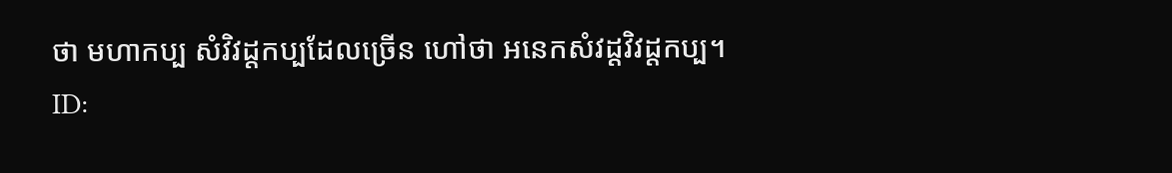ថា មហាកប្ប សំវិវដ្តកប្បដែលច្រើន ហៅថា អនេកសំវដ្តវិវដ្តកប្ប។
ID: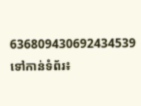636809430692434539
ទៅកាន់ទំព័រ៖